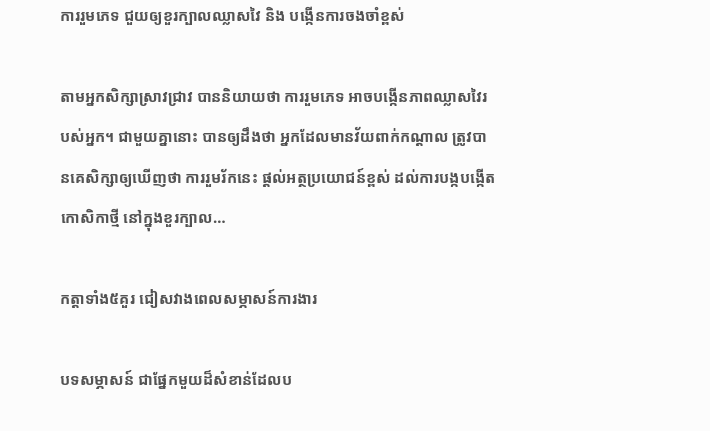ការរួមភេទ ជួយឲ្យខួរក្បាលឈ្លាសវៃ និង បង្កើនការចងចាំខ្ពស់

តាមអ្នកសិក្សាស្រាវជ្រាវ បាននិយាយថា ការរួមភេទ អាចបង្កើនភាពឈ្លាសវៃរបស់អ្នក។ ជាមួយគ្នានោះ បានឲ្យដឹងថា អ្នកដែលមានវ័យពាក់កណ្ដាល ត្រូវបានគេសិក្សាឲ្យឃើញថា ការរួមរ័កនេះ ផ្ដល់អត្ថប្រយោជន៍ខ្ពស់ ដល់ការបង្កបង្កើតកោសិកាថ្មី នៅក្នុងខួរក្បាល…

កត្តាទាំង៥គួរ ជៀសវាងពេលសម្ភាសន៍ការងារ

បទសម្ភាសន៍ ជាផ្នែកមួយដ៏សំខាន់ដែលប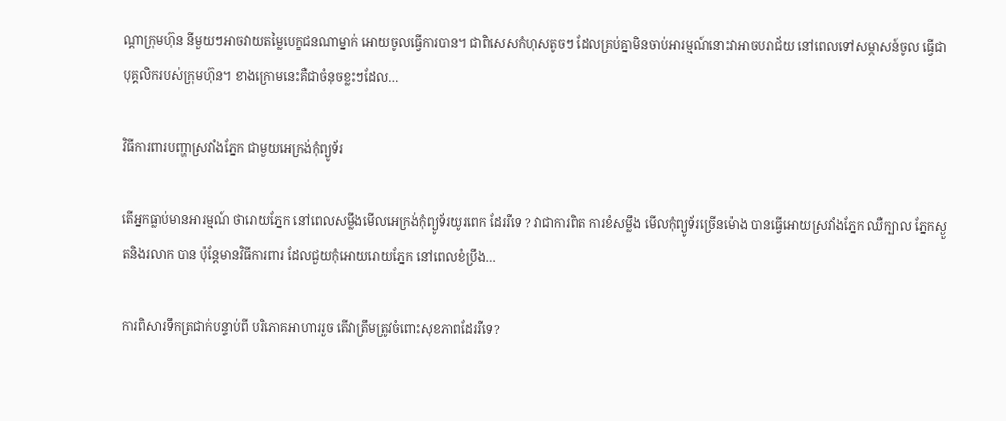ណ្តាក្រុមហ៊ុន នីមួយៗអាចវាយតម្លៃបេក្ខជនណាម្នាក់ អោយចូលធ្វើការបាន។ ជាពិសេសកំហុសតូចៗ ដែលគ្រប់គ្នាមិនចាប់អារម្មណ៍នោះវាអាចបរាជ័យ នៅពេលទៅសម្ភាសន៍ចូល ធ្វើជាបុគ្គលិករបស់ក្រុមហ៊ុន។ ខាងក្រោមនេះគឺជាចំនុចខ្លះៗដែល…

វិធីការពារបញ្ហាស្រវាំងភ្នែក ជាមួយអេក្រង់កុំព្យូទ័រ

តើអ្នកធ្លាប់មានអារម្មណ៍ ថារោយភ្នែក នៅពេលសម្លឹងមើលអេក្រង់កុំព្យូទ័រយូរពេក ដែររឺទេ ? វាជាការពិត ការខំសម្លឹង មើលកុំព្យូទ័រច្រើនម៉ោង បានធ្វើអោយស្រវាំងភ្នែក ឈឺក្បាល ភ្នែកស្ងួតនិងរលាក បាន ប៉ុន្តែមានវិធីការពារ ដែលជួយកុំអោយរោយភ្នែក នៅពេលខំប្រឹង…

ការពិសារទឹកត្រជាក់បន្ទាប់ពី បរិភោគអាហាររួច តើវាត្រឹមត្រូវចំពោះសុខភាពដែររឺទេ?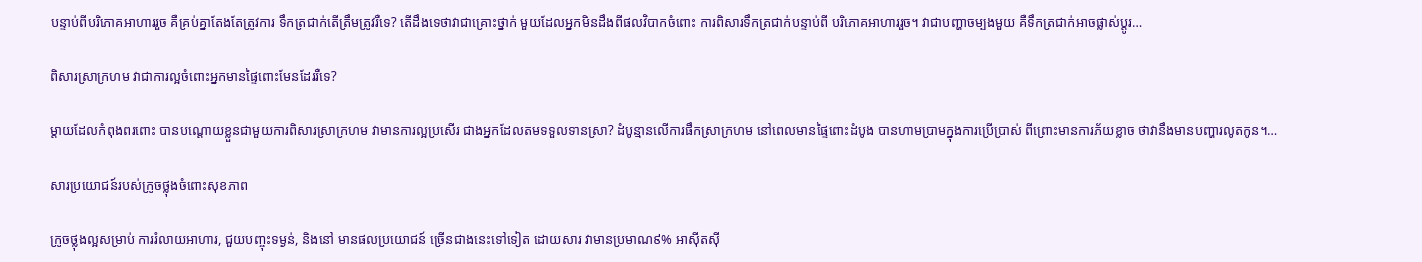បន្ទាប់ពីបរិភោគអាហាររួច គឺគ្រប់គ្នាតែងតែត្រូវការ ទឹកត្រជាក់តើត្រឹមត្រូវរឺទេ? តើដឹងទេថាវាជាគ្រោះថ្នាក់ មួយដែលអ្នកមិនដឹងពីផលវិបាកចំពោះ ការពិសារទឹកត្រជាក់បន្ទាប់ពី បរិភោគអាហាររួច។ វាជាបញ្ហាចម្បងមួយ គឺទឹកត្រជាក់អាចផ្លាស់ប្តូរ…

ពិសារស្រាក្រហម វាជាការល្អចំពោះអ្នកមានផ្ទៃពោះមែនដែររឺទេ?

ម្តាយដែលកំពុងពរពោះ បានបណ្ដោយខ្លួនជាមួយការពិសារស្រាក្រហម វាមានការល្អប្រសើរ ជាងអ្នកដែលតមទទួលទានស្រា? ដំបូន្មានលើការផឹកស្រាក្រហម នៅពេលមានផ្ទៃពោះដំបូង បានហាមប្រាមក្នុងការប្រើប្រាស់ ពីព្រោះមានការភ័យខ្លាច ថាវានឹងមានបញ្ហារលូតកូន។…

សារប្រយោជន៍របស់ក្រូចថ្លុងចំពោះសុខភាព

ក្រូចថ្លុងល្អសម្រាប់ ការរំលាយអាហារ, ជួយបញ្ចុះទម្ងន់, និងនៅ មានផលប្រយោជន៍ ច្រើនជាងនេះទៅទៀត ដោយសារ វាមានប្រមាណ៩% អាស៊ីតស៊ី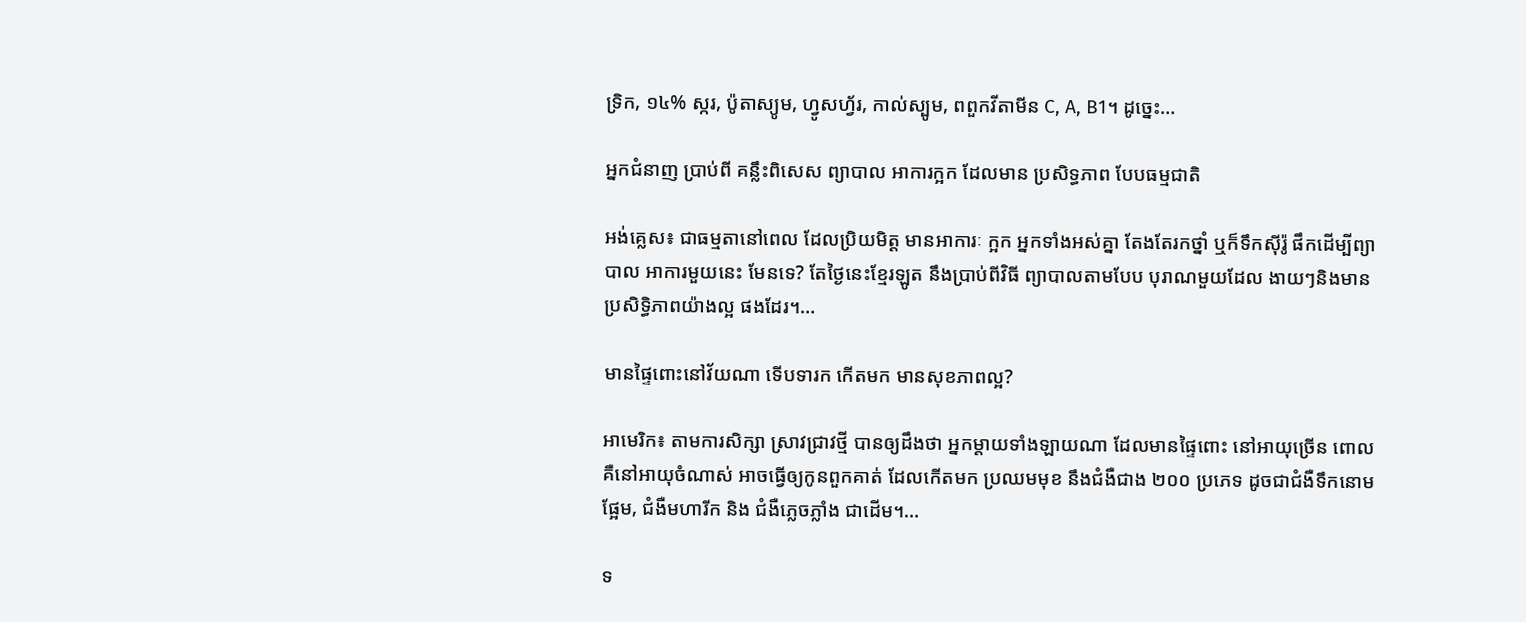ទ្រិក, ១៤% ស្ករ, ប៉ូតាស្យូម, ហ្វូសហ្វ័រ, កាល់ស្បូម, ពពួកវីតាមីន C, A, B1។ ដូច្នេះ…

អ្នកជំនាញ ប្រាប់ពី គន្លឹះពិសេស ព្យាបាល អាការក្អក ដែលមាន ប្រសិទ្ធភាព បែបធម្មជាតិ

អង់គ្លេស៖ ជាធម្មតានៅពេល ដែលប្រិយមិត្ត មានអាការៈ ក្អក អ្នកទាំងអស់គ្នា តែងតែរកថ្នាំ ឬក៏ទឹកស៊ីរ៉ូ ផឹកដើម្បីព្យាបាល អាការមួយនេះ មែនទេ? តែថ្ងៃនេះខ្មែរឡូត នឹងប្រាប់ពីវិធី ព្យាបាលតាមបែប បុរាណមួយដែល ងាយៗនិងមាន ប្រសិទ្ធិភាពយ៉ាងល្អ ផងដែរ។…

មានផ្ទៃពោះនៅវ័យណា ទើបទារក កើតមក មានសុខភាពល្អ?

អាមេរិក៖ តាមការសិក្សា ស្រាវជ្រាវថ្មី បានឲ្យដឹងថា អ្នកម្តាយទាំងឡាយណា ដែលមានផ្ទៃពោះ នៅអាយុច្រើន ពោលគឺនៅអាយុចំណាស់ អាចធ្វើឲ្យកូនពួកគាត់ ដែលកើតមក ប្រឈមមុខ នឹងជំងឺជាង ២០០ ប្រភេទ ដូចជាជំងឺទឹកនោមផ្អែម, ជំងឺមហារីក និង ជំងឺភ្លេចភ្លាំង ជាដើម។…

ទ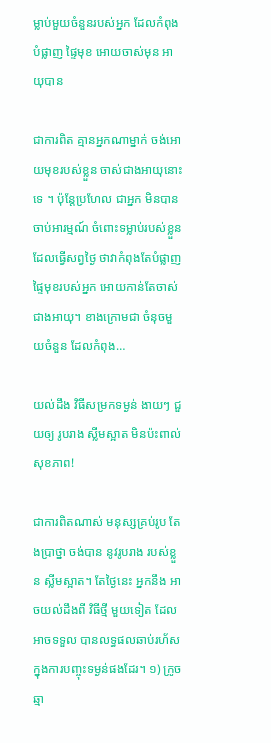ម្លាប់មួយចំនួនរបស់អ្នក ដែលកំពុង បំផ្លាញ ផ្ទៃមុខ អោយចាស់មុន អាយុបាន

ជាការពិត គ្មានអ្នកណាម្នាក់ ចង់អោយមុខរបស់ខ្លួន ចាស់ជាងអាយុនោះទេ ។ ប៉ុន្តែប្រហែល ជាអ្នក មិនបានចាប់អារម្មណ៍ ចំពោះទម្លាប់របស់ខ្លួន ដែលធ្វើសព្វថ្ងៃ ថាវាកំពុងតែបំផ្លាញ ផ្ទៃមុខរបស់អ្នក អោយកាន់តែចាស់ ជាងអាយុ។ ខាងក្រោមជា ចំនុចមួយចំនួន ដែលកំពុង…

យល់ដឹង វិធីសម្រកទម្ងន់ ងាយៗ ជួយឲ្យ រូបរាង ស្លីមស្អាត មិនប៉ះពាល់សុខភាព!

ជាការពិតណាស់ មនុស្សគ្រប់រូប តែងប្រាថ្នា ចង់បាន នូវរូបរាង របស់ខ្លួន ស្លីមស្អាត។ តែថ្ងៃនេះ អ្នកនឹង អាចយល់ដឹងពី វិធីថ្មី មួយទៀត ដែលអាចទទួល បានលទ្ធផលឆាប់រហ័ស ក្នុងការបញ្ចុះទម្ងន់ផងដែរ។ ១) ក្រូចឆ្មា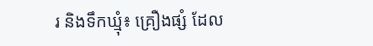រ និងទឹកឃ្មុំ៖ គ្រឿងផ្សំ ដែល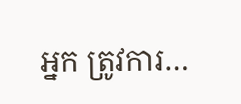អ្នក ត្រូវការ…